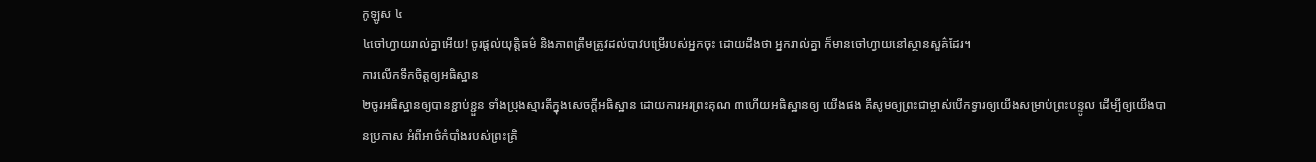កូឡូស ៤
៤ចៅហ្វាយរាល់គ្នាអើយ! ចូរផ្ដល់យុត្ដិធម៌ និងភាពត្រឹមត្រូវដល់បាវបម្រើរបស់អ្នកចុះ ដោយដឹងថា អ្នករាល់គ្នា ក៏មានចៅហ្វាយនៅស្ថានសួគ៌ដែរ។
ការលើកទឹកចិត្ដឲ្យអធិស្ឋាន
២ចូរអធិស្ឋានឲ្យបានខ្ជាប់ខ្ជួន ទាំងប្រុងស្មារតីក្នុងសេចក្ដីអធិស្ឋាន ដោយការអរព្រះគុណ ៣ហើយអធិស្ឋានឲ្យ យើងផង គឺសូមឲ្យព្រះជាម្ចាស់បើកទ្វារឲ្យយើងសម្រាប់ព្រះបន្ទូល ដើម្បីឲ្យយើងបានប្រកាស អំពីអាថ៌កំបាំងរបស់ព្រះគ្រិ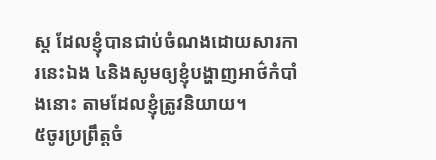ស្ដ ដែលខ្ញុំបានជាប់ចំណងដោយសារការនេះឯង ៤និងសូមឲ្យខ្ញុំបង្ហាញអាថ៌កំបាំងនោះ តាមដែលខ្ញុំត្រូវនិយាយ។
៥ចូរប្រព្រឹត្តចំ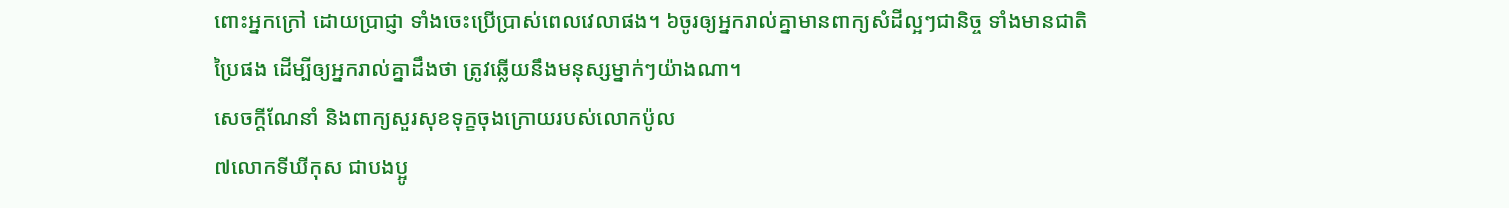ពោះអ្នកក្រៅ ដោយប្រាជ្ញា ទាំងចេះប្រើប្រាស់ពេលវេលាផង។ ៦ចូរឲ្យអ្នករាល់គ្នាមានពាក្យសំដីល្អៗជានិច្ច ទាំងមានជាតិប្រៃផង ដើម្បីឲ្យអ្នករាល់គ្នាដឹងថា ត្រូវឆ្លើយនឹងមនុស្សម្នាក់ៗយ៉ាងណា។
សេចក្ដីណែនាំ និងពាក្យសួរសុខទុក្ខចុងក្រោយរបស់លោកប៉ូល
៧លោកទីឃីកុស ជាបងប្អូ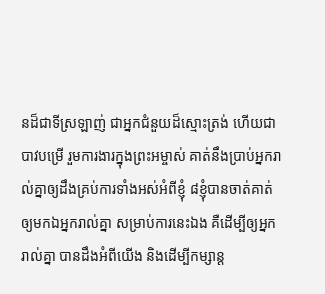នដ៏ជាទីស្រឡាញ់ ជាអ្នកជំនួយដ៏ស្មោះត្រង់ ហើយជាបាវបម្រើ រួមការងារក្នុងព្រះអម្ចាស់ គាត់នឹងប្រាប់អ្នករាល់គ្នាឲ្យដឹងគ្រប់ការទាំងអស់អំពីខ្ញុំ ៨ខ្ញុំបានចាត់គាត់ឲ្យមកឯអ្នករាល់គ្នា សម្រាប់ការនេះឯង គឺដើម្បីឲ្យអ្នករាល់គ្នា បានដឹងអំពីយើង និងដើម្បីកម្សាន្ត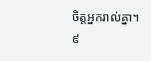ចិត្តអ្នករាល់គ្នា។ ៩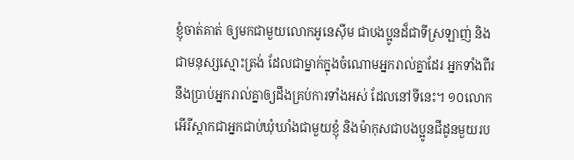ខ្ញុំចាត់គាត់ ឲ្យមកជាមួយលោកអូនេស៊ីម ជាបងប្អូនដ៏ជាទីស្រឡាញ់ និងជាមនុស្សស្មោះត្រង់ ដែលជាម្នាក់ក្នុងចំណោមអ្នករាល់គ្នាដែរ អ្នកទាំងពីរនឹងប្រាប់អ្នករាល់គ្នាឲ្យដឹងគ្រប់ការទាំងអស់ ដែលនៅទីនេះ។ ១០លោកអើរីស្តាកជាអ្នកជាប់ឃុំឃាំងជាមួយខ្ញុំ និងម៉ាកុសជាបងប្អូនជីដូនមួយរប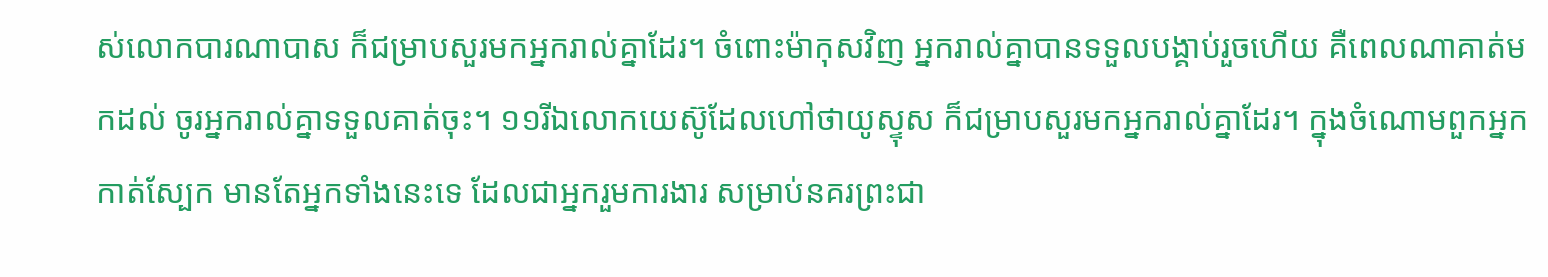ស់លោកបារណាបាស ក៏ជម្រាបសួរមកអ្នករាល់គ្នាដែរ។ ចំពោះម៉ាកុសវិញ អ្នករាល់គ្នាបានទទួលបង្គាប់រួចហើយ គឺពេលណាគាត់មកដល់ ចូរអ្នករាល់គ្នាទទួលគាត់ចុះ។ ១១រីឯលោកយេស៊ូដែលហៅថាយូស្ទុស ក៏ជម្រាបសួរមកអ្នករាល់គ្នាដែរ។ ក្នុងចំណោមពួកអ្នកកាត់ស្បែក មានតែអ្នកទាំងនេះទេ ដែលជាអ្នករួមការងារ សម្រាប់នគរព្រះជា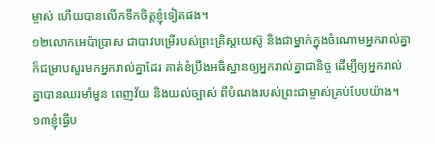ម្ចាស់ ហើយបានលើកទឹកចិត្ដខ្ញុំទៀតផង។
១២លោកអេប៉ាប្រាស ជាបាវបម្រើរបស់ព្រះគ្រិស្ដយេស៊ូ និងជាម្នាក់ក្នុងចំណោមអ្នករាល់គ្នា ក៏ជម្រាបសួរមកអ្នករាល់គ្នាដែរ គាត់ខំប្រឹងអធិស្ឋានឲ្យអ្នករាល់គ្នាជានិច្ច ដើម្បីឲ្យអ្នករាល់គ្នាបានឈរមាំមួន ពេញវ័យ និងយល់ច្បាស់ ពីបំណងរបស់ព្រះជាម្ចាស់គ្រប់បែបយ៉ាង។
១៣ខ្ញុំធ្វើប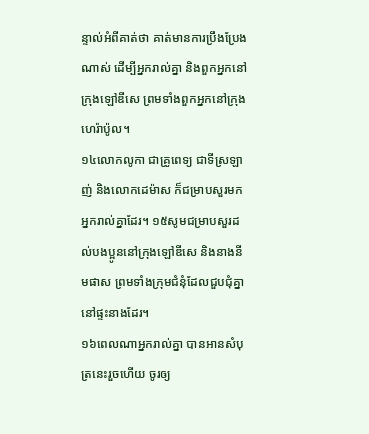ន្ទាល់អំពីគាត់ថា គាត់មានការប្រឹងប្រែងណាស់ ដើម្បីអ្នករាល់គ្នា និងពួកអ្នកនៅក្រុងឡៅឌីសេ ព្រមទាំងពួកអ្នកនៅក្រុងហេរ៉ាប៉ូល។
១៤លោកលូកា ជាគ្រូពេទ្យ ជាទីស្រឡាញ់ និងលោកដេម៉ាស ក៏ជម្រាបសួរមកអ្នករាល់គ្នាដែរ។ ១៥សូមជម្រាបសួរដល់បងប្អូននៅក្រុងឡៅឌីសេ និងនាងនីមផាស ព្រមទាំងក្រុមជំនុំដែលជួបជុំគ្នានៅផ្ទះនាងដែរ។
១៦ពេលណាអ្នករាល់គ្នា បានអានសំបុត្រនេះរួចហើយ ចូរឲ្យ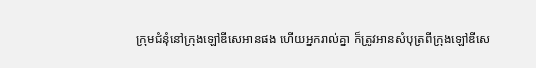ក្រុមជំនុំនៅក្រុងឡៅឌីសេអានផង ហើយអ្នករាល់គ្នា ក៏ត្រូវអានសំបុត្រពីក្រុងឡៅឌីសេ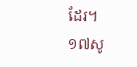ដែរ។ ១៧សូ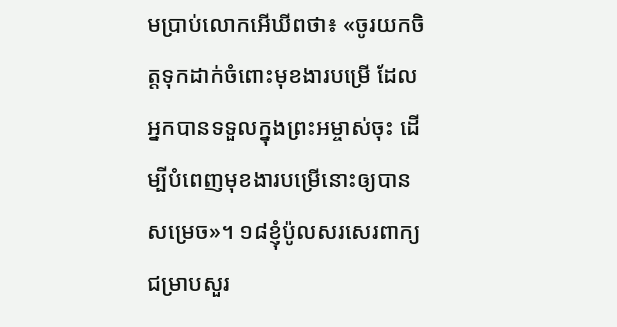មប្រាប់លោកអើឃីពថា៖ «ចូរយកចិត្ដទុកដាក់ចំពោះមុខងារបម្រើ ដែលអ្នកបានទទួលក្នុងព្រះអម្ចាស់ចុះ ដើម្បីបំពេញមុខងារបម្រើនោះឲ្យបានសម្រេច»។ ១៨ខ្ញុំប៉ូលសរសេរពាក្យជម្រាបសួរ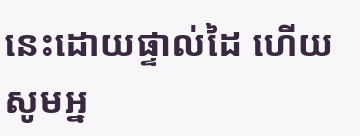នេះដោយផ្ទាល់ដៃ ហើយសូមអ្ន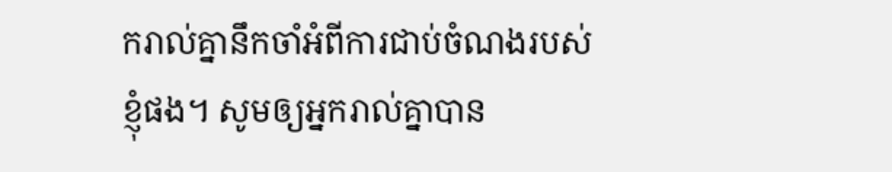ករាល់គ្នានឹកចាំអំពីការជាប់ចំណងរបស់ខ្ញុំផង។ សូមឲ្យអ្នករាល់គ្នាបាន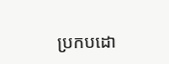ប្រកបដោ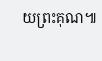យព្រះគុណ៕